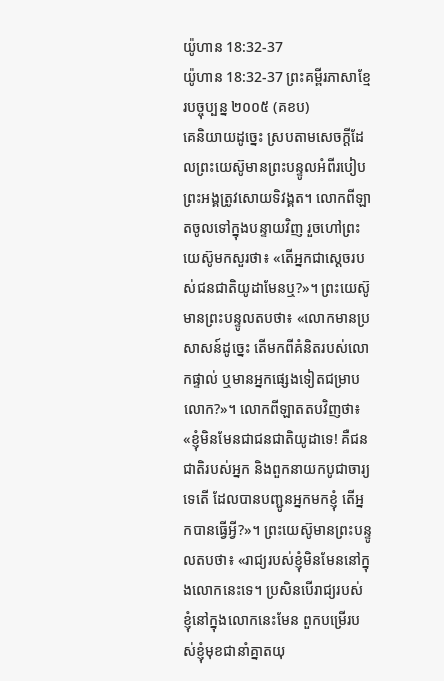យ៉ូហាន 18:32-37
យ៉ូហាន 18:32-37 ព្រះគម្ពីរភាសាខ្មែរបច្ចុប្បន្ន ២០០៥ (គខប)
គេនិយាយដូច្នេះ ស្របតាមសេចក្ដីដែលព្រះយេស៊ូមានព្រះបន្ទូលអំពីរបៀបព្រះអង្គត្រូវសោយទិវង្គត។ លោកពីឡាតចូលទៅក្នុងបន្ទាយវិញ រួចហៅព្រះយេស៊ូមកសួរថា៖ «តើអ្នកជាស្ដេចរបស់ជនជាតិយូដាមែនឬ?»។ ព្រះយេស៊ូមានព្រះបន្ទូលតបថា៖ «លោកមានប្រសាសន៍ដូច្នេះ តើមកពីគំនិតរបស់លោកផ្ទាល់ ឬមានអ្នកផ្សេងទៀតជម្រាបលោក?»។ លោកពីឡាតតបវិញថា៖ «ខ្ញុំមិនមែនជាជនជាតិយូដាទេ! គឺជនជាតិរបស់អ្នក និងពួកនាយកបូជាចារ្យទេតើ ដែលបានបញ្ជូនអ្នកមកខ្ញុំ តើអ្នកបានធ្វើអ្វី?»។ ព្រះយេស៊ូមានព្រះបន្ទូលតបថា៖ «រាជ្យរបស់ខ្ញុំមិនមែននៅក្នុងលោកនេះទេ។ ប្រសិនបើរាជ្យរបស់ខ្ញុំនៅក្នុងលោកនេះមែន ពួកបម្រើរបស់ខ្ញុំមុខជានាំគ្នាតយុ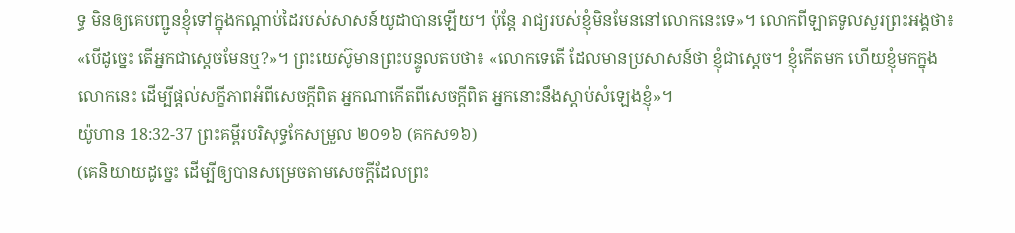ទ្ធ មិនឲ្យគេបញ្ជូនខ្ញុំទៅក្នុងកណ្ដាប់ដៃរបស់សាសន៍យូដាបានឡើយ។ ប៉ុន្តែ រាជ្យរបស់ខ្ញុំមិនមែននៅលោកនេះទេ»។ លោកពីឡាតទូលសួរព្រះអង្គថា៖ «បើដូច្នេះ តើអ្នកជាស្ដេចមែនឬ?»។ ព្រះយេស៊ូមានព្រះបន្ទូលតបថា៖ «លោកទេតើ ដែលមានប្រសាសន៍ថា ខ្ញុំជាស្ដេច។ ខ្ញុំកើតមក ហើយខ្ញុំមកក្នុងលោកនេះ ដើម្បីផ្ដល់សក្ខីភាពអំពីសេចក្ដីពិត អ្នកណាកើតពីសេចក្ដីពិត អ្នកនោះនឹងស្ដាប់សំឡេងខ្ញុំ»។
យ៉ូហាន 18:32-37 ព្រះគម្ពីរបរិសុទ្ធកែសម្រួល ២០១៦ (គកស១៦)
(គេនិយាយដូច្នេះ ដើម្បីឲ្យបានសម្រេចតាមសេចក្ដីដែលព្រះ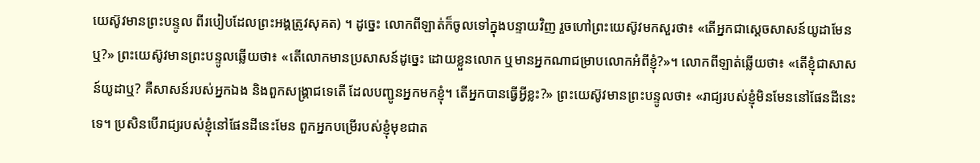យេស៊ូវមានព្រះបន្ទូល ពីរបៀបដែលព្រះអង្គត្រូវសុគត) ។ ដូច្នេះ លោកពីឡាត់ក៏ចូលទៅក្នុងបន្ទាយវិញ រួចហៅព្រះយេស៊ូវមកសួរថា៖ «តើអ្នកជាសេ្តចសាសន៍យូដាមែនឬ?» ព្រះយេស៊ូវមានព្រះបន្ទូលឆ្លើយថា៖ «តើលោកមានប្រសាសន៍ដូច្នេះ ដោយខ្លួនលោក ឬមានអ្នកណាជម្រាបលោកអំពីខ្ញុំ?»។ លោកពីឡាត់ឆ្លើយថា៖ «តើខ្ញុំជាសាសន៍យូដាឬ? គឺសាសន៍របស់អ្នកឯង និងពួកសង្គ្រាជទេតើ ដែលបញ្ជូនអ្នកមកខ្ញុំ។ តើអ្នកបានធ្វើអ្វីខ្លះ?» ព្រះយេស៊ូវមានព្រះបន្ទូលថា៖ «រាជ្យរបស់ខ្ញុំមិនមែននៅផែនដីនេះទេ។ ប្រសិនបើរាជ្យរបស់ខ្ញុំនៅផែនដីនេះមែន ពួកអ្នកបម្រើរបស់ខ្ញុំមុខជាត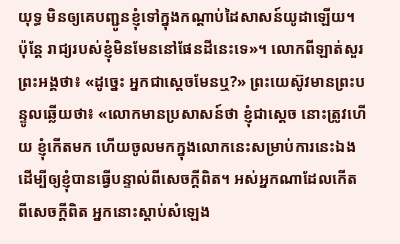យុទ្ធ មិនឲ្យគេបញ្ជូនខ្ញុំទៅក្នុងកណ្ដាប់ដៃសាសន៍យូដាឡើយ។ ប៉ុន្តែ រាជ្យរបស់ខ្ញុំមិនមែននៅផែនដីនេះទេ»។ លោកពីឡាត់សួរព្រះអង្គថា៖ «ដូច្នេះ អ្នកជាស្តេចមែនឬ?» ព្រះយេស៊ូវមានព្រះបន្ទូលឆ្លើយថា៖ «លោកមានប្រសាសន៍ថា ខ្ញុំជាស្តេច នោះត្រូវហើយ ខ្ញុំកើតមក ហើយចូលមកក្នុងលោកនេះសម្រាប់ការនេះឯង ដើម្បីឲ្យខ្ញុំបានធ្វើបន្ទាល់ពីសេចក្តីពិត។ អស់អ្នកណាដែលកើតពីសេចក្តីពិត អ្នកនោះស្តាប់សំឡេង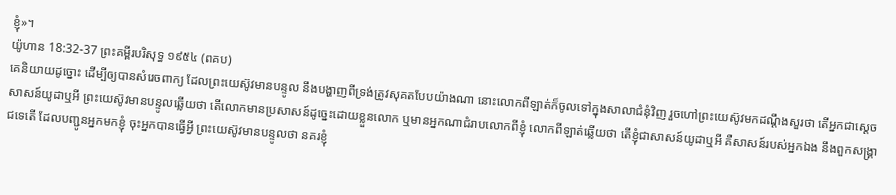ខ្ញុំ»។
យ៉ូហាន 18:32-37 ព្រះគម្ពីរបរិសុទ្ធ ១៩៥៤ (ពគប)
គេនិយាយដូច្នោះ ដើម្បីឲ្យបានសំរេចពាក្យ ដែលព្រះយេស៊ូវមានបន្ទូល នឹងបង្ហាញពីទ្រង់ត្រូវសុគតបែបយ៉ាងណា នោះលោកពីឡាត់ក៏ចូលទៅក្នុងសាលាជំនុំវិញ រួចហៅព្រះយេស៊ូវមកដណ្តឹងសួរថា តើអ្នកជាស្ដេចសាសន៍យូដាឬអី ព្រះយេស៊ូវមានបន្ទូលឆ្លើយថា តើលោកមានប្រសាសន៍ដូច្នេះដោយខ្លួនលោក ឬមានអ្នកណាជំរាបលោកពីខ្ញុំ លោកពីឡាត់ឆ្លើយថា តើខ្ញុំជាសាសន៍យូដាឬអី គឺសាសន៍របស់អ្នកឯង នឹងពួកសង្គ្រាជទេតើ ដែលបញ្ជូនអ្នកមកខ្ញុំ ចុះអ្នកបានធ្វើអ្វី ព្រះយេស៊ូវមានបន្ទូលថា នគរខ្ញុំ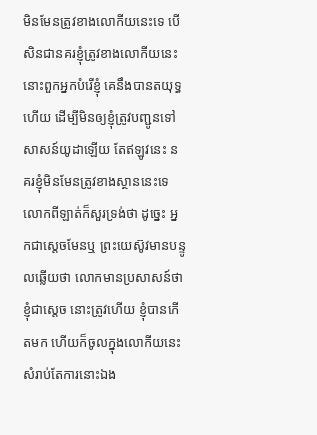មិនមែនត្រូវខាងលោកីយនេះទេ បើសិនជានគរខ្ញុំត្រូវខាងលោកីយនេះ នោះពួកអ្នកបំរើខ្ញុំ គេនឹងបានតយុទ្ធហើយ ដើម្បីមិនឲ្យខ្ញុំត្រូវបញ្ជូនទៅសាសន៍យូដាឡើយ តែឥឡូវនេះ នគរខ្ញុំមិនមែនត្រូវខាងស្ថាននេះទេ លោកពីឡាត់ក៏សួរទ្រង់ថា ដូច្នេះ អ្នកជាស្តេចមែនឬ ព្រះយេស៊ូវមានបន្ទូលឆ្លើយថា លោកមានប្រសាសន៍ថា ខ្ញុំជាស្តេច នោះត្រូវហើយ ខ្ញុំបានកើតមក ហើយក៏ចូលក្នុងលោកីយនេះសំរាប់តែការនោះឯង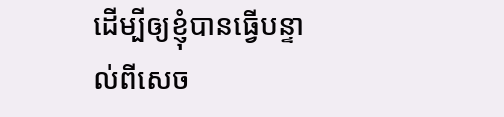ដើម្បីឲ្យខ្ញុំបានធ្វើបន្ទាល់ពីសេច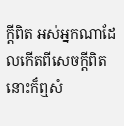ក្ដីពិត អស់អ្នកណាដែលកើតពីសេចក្ដីពិត នោះក៏ឮសំ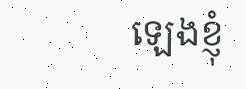ឡេងខ្ញុំ